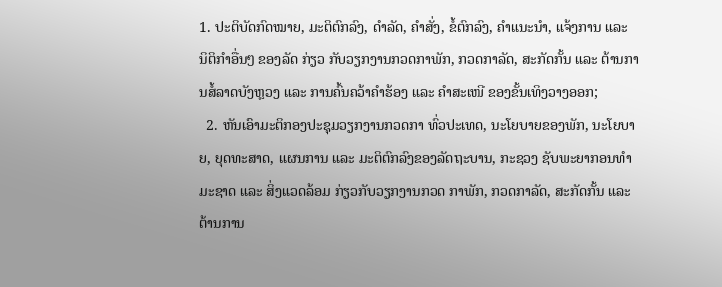1. ປະຕິບັດກົດໝາຍ, ມະຕິຕົກລົງ, ດຳລັດ, ຄຳສັ່ງ, ຂໍ້ຕົກລົງ, ຄຳແນະນຳ, ແຈ້ງການ ແລະ ນິຕິກຳອື່ນໆ ຂອງລັດ ກ່ຽວ ກັບວຽກງານກວດກາພັກ, ກວດກາລັດ, ສະກັດກັ້ນ ແລະ ຕ້ານການສໍ້ລາດບັງຫຼວງ ແລະ ການຄົ້ນຄວ້າຄຳຮ້ອງ ແລະ ຄຳສະເໜີ ຂອງຂັ້ນເທິງວາງອອກ;
  2. ຫັນເອົາມະຕິກອງປະຊຸມວຽກງານກວດກາ ທົ່ວປະເທດ, ນະໂຍບາຍຂອງພັກ, ນະໂຍບາຍ, ຍຸດທະສາດ, ແຜນການ ແລະ ມະຕິຕົກລົງຂອງລັດຖະບານ, ກະຊວງ ຊັບພະຍາກອນທຳມະຊາດ ແລະ ສິ່ງແວດລ້ອມ ກ່ຽວກັບວຽກງານກວດ ກາພັກ, ກວດກາລັດ, ສະກັດກັ້ນ ແລະ ຕ້ານການ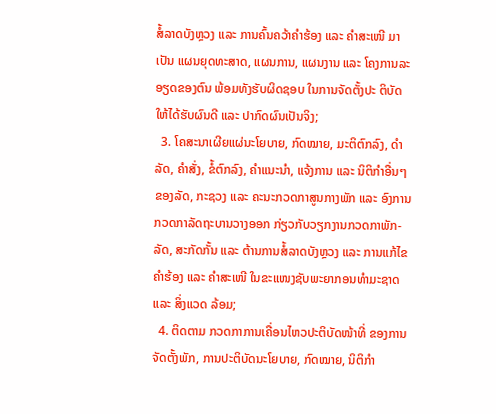ສໍ້ລາດບັງຫຼວງ ແລະ ການຄົ້ນຄວ້າຄຳຮ້ອງ ແລະ ຄຳສະເໜີ ມາເປັນ ແຜນຍຸດທະສາດ, ແຜນການ, ແຜນງານ ແລະ ໂຄງການລະອຽດຂອງຕົນ ພ້ອມທັງຮັບຜິດຊອບ ໃນການຈັດຕັ້ງປະ ຕິບັດໃຫ້ໄດ້ຮັບຜົນດີ ແລະ ປາກົດຜົນເປັນຈິງ;
  3. ໂຄສະນາເຜີຍແຜ່ນະໂຍບາຍ, ກົດໝາຍ, ມະຕິຕົກລົງ, ດຳລັດ, ຄຳສັ່ງ, ຂໍ້ຕົກລົງ, ຄຳແນະນຳ, ແຈ້ງການ ແລະ ນິຕິກຳອື່ນໆຂອງລັດ, ກະຊວງ ແລະ ຄະນະກວດກາສູນກາງພັກ ແລະ ອົງການກວດກາລັດຖະບານວາງອອກ ກ່ຽວກັບວຽກງານກວດກາພັກ-ລັດ, ສະກັດກັ້ນ ແລະ ຕ້ານການສໍ້ລາດບັງຫຼວງ ແລະ ການແກ້ໄຂຄຳຮ້ອງ ແລະ ຄຳສະເໜີ ໃນຂະແໜງຊັບພະຍາກອນທຳມະຊາດ ແລະ ສິ່ງແວດ ລ້ອມ;
  4. ຕິດຕາມ ກວດກາການເຄື່ອນໄຫວປະຕິບັດໜ້າທີ່ ຂອງການຈັດຕັ້ງພັກ, ການປະຕິບັດນະໂຍບາຍ, ກົດໝາຍ, ນິຕິກຳ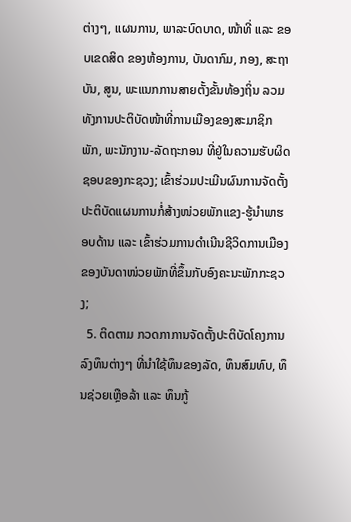ຕ່າງໆ, ແຜນການ, ພາລະບົດບາດ, ໜ້າທີ່ ແລະ ຂອບເຂດສິດ ຂອງຫ້ອງການ, ບັນດາກົມ, ກອງ, ສະຖາບັນ, ສູນ, ພະແນກການສາຍຕັ້ງຂັ້ນທ້ອງຖິ່ນ ລວມທັງການປະຕິບັດໜ້າທີ່ການເມືອງຂອງສະມາຊິກພັກ, ພະນັກງານ-ລັດຖະກອນ ທີ່ຢູ່ໃນຄວາມຮັບຜິດຊອບຂອງກະຊວງ; ເຂົ້າຮ່ວມປະເມີນຜົນການຈັດຕັ້ງປະຕິບັດແຜນການກໍ່ສ້າງໜ່ວຍພັກແຂງ-ຮູ້ນຳພາຮອບດ້ານ ແລະ ເຂົ້າຮ່ວມການດຳເນີນຊີວິດການເມືອງຂອງບັນດາໜ່ວຍພັກທີ່ຂຶ້ນກັບອົງຄະນະພັກກະຊວງ;
  5. ຕິດຕາມ ກວດກາການຈັດຕັ້ງປະຕິບັດໂຄງການລົງທຶນຕ່າງໆ ທີ່ນຳໃຊ້ທຶນຂອງລັດ, ທຶນສົມທົບ, ທຶນຊ່ວຍເຫຼືອລ້າ ແລະ ທຶນກູ້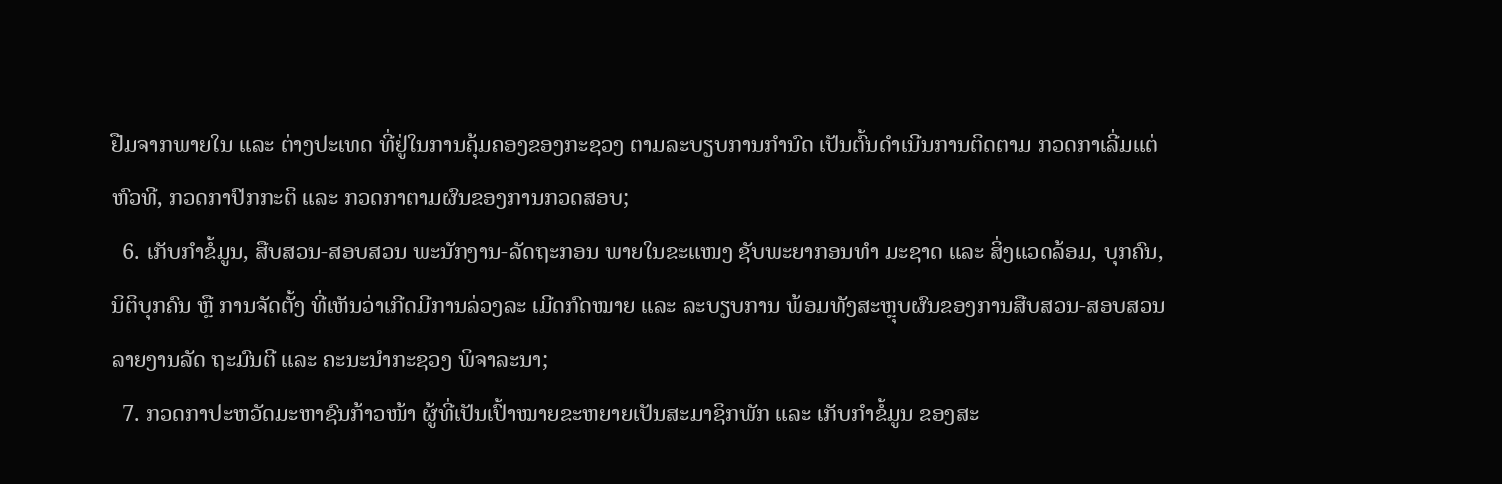ຢືມຈາກພາຍໃນ ແລະ ຕ່າງປະເທດ ທີ່ຢູ່ໃນການຄຸ້ມຄອງຂອງກະຊວງ ຕາມລະບຽບການກຳນົດ ເປັນຕົ້ນດຳເນີນການຕິດຕາມ ກວດກາເລີ່ມແຕ່ຫົວທີ, ກວດກາປົກກະຕິ ແລະ ກວດກາຕາມຜົນຂອງການກວດສອບ;
  6. ເກັບກຳຂໍ້ມູນ, ສືບສວນ-ສອບສວນ ພະນັກງານ-ລັດຖະກອນ ພາຍໃນຂະແໜງ ຊັບພະຍາກອນທຳ ມະຊາດ ແລະ ສິ່ງແວດລ້ອມ, ບຸກຄົນ, ນິຕິບຸກຄົນ ຫຼື ການຈັດຕັ້ງ ທີ່ເຫັນວ່າເກີດມີການລ່ວງລະ ເມີດກົດໝາຍ ແລະ ລະບຽບການ ພ້ອມທັງສະຫຼຸບຜົນຂອງການສືບສວນ-ສອບສວນ ລາຍງານລັດ ຖະມົນຕີ ແລະ ຄະນະນຳກະຊວງ ພິຈາລະນາ;
  7. ກວດກາປະຫວັດມະຫາຊົນກ້າວໜ້າ ຜູ້ທີ່ເປັນເປົ້າໝາຍຂະຫຍາຍເປັນສະມາຊິກພັກ ແລະ ເກັບກໍາຂໍ້ມູນ ຂອງສະ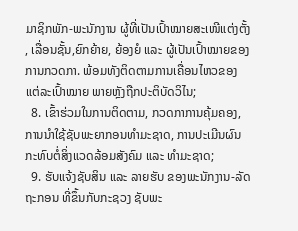ມາຊິກພັກ-ພະນັກງານ ຜູ້ທີ່ເປັນເປົ້າໝາຍສະເໜີແຕ່ງຕັ້ງ, ເລື່ອນຊັ້ນ,ຍົກຍ້າຍ, ຍ້ອງຍໍ ແລະ ຜູ້ເປັນເປົ້າໝາຍຂອງການກວດກາ. ພ້ອມທັງຕິດຕາມການເຄື່ອນໄຫວຂອງແຕ່ລະເປົ້າໝາຍ ພາຍຫຼັງຖືກປະຕິບັດວິໄນ;
  8. ເຂົ້າຮ່ວມໃນການຕິດຕາມ, ກວດກາການຄຸ້ມຄອງ, ການນໍາໃຊ້ຊັບພະຍາກອນທຳມະຊາດ, ການປະເມີນຜົນກະທົບຕໍ່ສິ່ງແວດລ້ອມສັງຄົມ ແລະ ທຳມະຊາດ;
  9. ຮັບແຈ້ງຊັບສິນ ແລະ ລາຍຮັບ ຂອງພະນັກງານ-ລັດຖະກອນ ທີ່ຂຶ້ນກັບກະຊວງ ຊັບພະ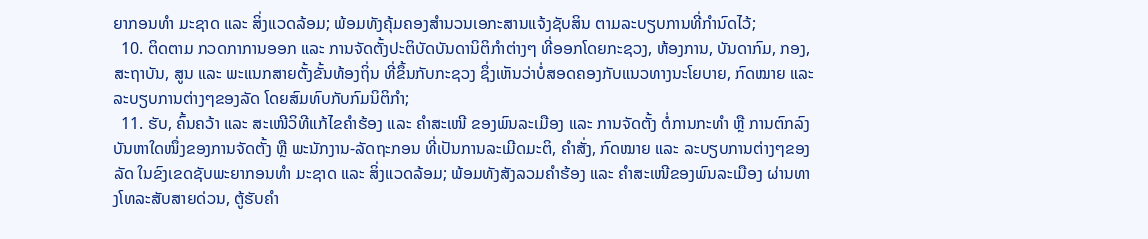ຍາກອນທຳ ມະຊາດ ແລະ ສິ່ງແວດລ້ອມ; ພ້ອມທັງຄຸ້ມຄອງສໍານວນເອກະສານແຈ້ງຊັບສິນ ຕາມລະບຽບການທີ່ກຳນົດໄວ້;
  10. ຕິດຕາມ ກວດກາການອອກ ແລະ ການຈັດຕັ້ງປະຕິບັດບັນດານິຕິກຳຕ່າງໆ ທີ່ອອກໂດຍກະຊວງ, ຫ້ອງການ, ບັນດາກົມ, ກອງ, ສະຖາບັນ, ສູນ ແລະ ພະແນກສາຍຕັ້ງຂັ້ນທ້ອງຖິ່ນ ທີ່ຂຶ້ນກັບກະຊວງ ຊຶ່ງເຫັນວ່າບໍ່ສອດຄອງກັບແນວທາງນະໂຍບາຍ, ກົດໝາຍ ແລະ ລະບຽບການຕ່າງໆຂອງລັດ ໂດຍສົມທົບກັບກົມນິຕິກຳ;
  11. ຮັບ, ຄົ້ນຄວ້າ ແລະ ສະເໜີວິທີແກ້ໄຂຄຳຮ້ອງ ແລະ ຄຳສະເໜີ ຂອງພົນລະເມືອງ ແລະ ການຈັດຕັ້ງ ຕໍ່ການກະທຳ ຫຼື ການຕົກລົງບັນຫາໃດໜຶ່ງຂອງການຈັດຕັ້ງ ຫຼື ພະນັກງານ-ລັດຖະກອນ ທີ່ເປັນການລະເມີດມະຕິ, ຄຳສັ່ງ, ກົດໝາຍ ແລະ ລະບຽບການຕ່າງໆຂອງລັດ ໃນຂົງເຂດຊັບພະຍາກອນທຳ ມະຊາດ ແລະ ສິ່ງແວດລ້ອມ; ພ້ອມທັງສັງລວມຄຳຮ້ອງ ແລະ ຄຳສະເໜີຂອງພົນລະເມືອງ ຜ່ານທາງໂທລະສັບສາຍດ່ວນ, ຕູ້ຮັບຄຳ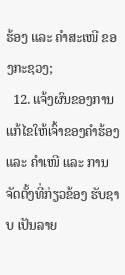ຮ້ອງ ແລະ ຄຳສະເໜີ ຂອງກະຊວງ;
  12. ແຈ້ງຜົນຂອງການແກ້ໄຂໃຫ້ເຈົ້າຂອງຄຳຮ້ອງ ແລະ ຄຳເໜີ ແລະ ການຈັດຕັ້ງທີ່ກ່ຽວຂ້ອງ ຮັບຊາບ ເປັນລາຍ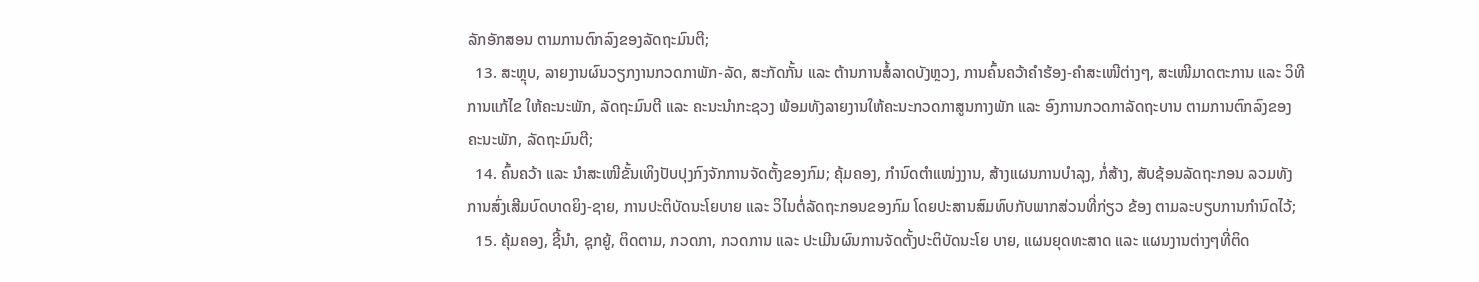ລັກອັກສອນ ຕາມການຕົກລົງຂອງລັດຖະມົນຕີ;
  13. ສະຫຼຸບ, ລາຍງານຜົນວຽກງານກວດກາພັກ-ລັດ, ສະກັດກັ້ນ ແລະ ຕ້ານການສໍ້ລາດບັງຫຼວງ, ການຄົ້ນຄວ້າຄຳຮ້ອງ-ຄຳສະເໜີຕ່າງໆ, ສະເໜີມາດຕະການ ແລະ ວິທີການແກ້ໄຂ ໃຫ້ຄະນະພັກ, ລັດຖະມົນຕີ ແລະ ຄະນະນໍາກະຊວງ ພ້ອມທັງລາຍງານໃຫ້ຄະນະກວດກາສູນກາງພັກ ແລະ ອົງການກວດກາລັດຖະບານ ຕາມການຕົກລົງຂອງຄະນະພັກ, ລັດຖະມົນຕີ;
  14. ຄົ້ນຄວ້າ ແລະ ນຳສະເໜີຂັ້ນເທິງປັບປຸງກົງຈັກການຈັດຕັ້ງຂອງກົມ; ຄຸ້ມຄອງ, ກຳນົດຕຳແໜ່ງງານ, ສ້າງແຜນການບຳລຸງ, ກໍ່ສ້າງ, ສັບຊ້ອນລັດຖະກອນ ລວມທັງການສົ່ງເສີມບົດບາດຍິງ-ຊາຍ, ການປະຕິບັດນະໂຍບາຍ ແລະ ວິໄນຕໍ່ລັດຖະກອນຂອງກົມ ໂດຍປະສານສົມທົບກັບພາກສ່ວນທີ່ກ່ຽວ ຂ້ອງ ຕາມລະບຽບການກຳນົດໄວ້;
  15. ຄຸ້ມຄອງ, ຊີ້ນຳ, ຊຸກຍູ້, ຕິດຕາມ, ກວດກາ, ກວດການ ແລະ ປະເມີນຜົນການຈັດຕັ້ງປະຕິບັດນະໂຍ ບາຍ, ແຜນຍຸດທະສາດ ແລະ ແຜນງານຕ່າງໆທີ່ຕິດ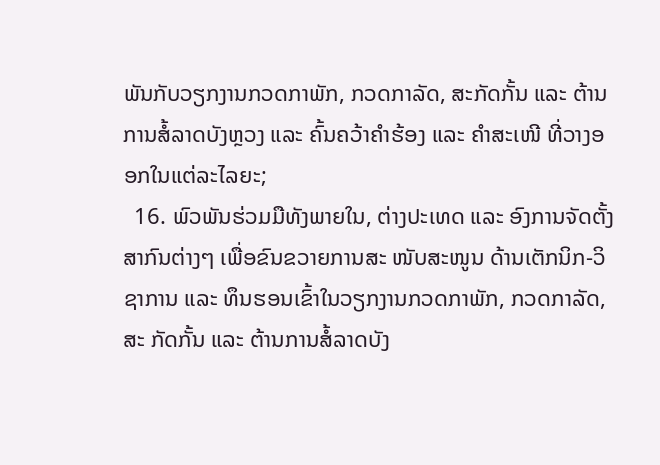ພັນກັບວຽກງານກວດກາພັກ, ກວດກາລັດ, ສະກັດກັ້ນ ແລະ ຕ້ານການສໍ້ລາດບັງຫຼວງ ແລະ ຄົ້ນຄວ້າຄຳຮ້ອງ ແລະ ຄຳສະເໜີ ທີ່ວາງອອກໃນແຕ່ລະໄລຍະ;
  16. ພົວພັນຮ່ວມມືທັງພາຍໃນ, ຕ່າງປະເທດ ແລະ ອົງການຈັດຕັ້ງສາກົນຕ່າງໆ ເພື່ອຂົນຂວາຍການສະ ໜັບສະໜູນ ດ້ານເຕັກນິກ-ວິຊາການ ແລະ ທຶນຮອນເຂົ້າໃນວຽກງານກວດກາພັກ, ກວດກາລັດ, ສະ ກັດກັ້ນ ແລະ ຕ້ານການສໍ້ລາດບັງ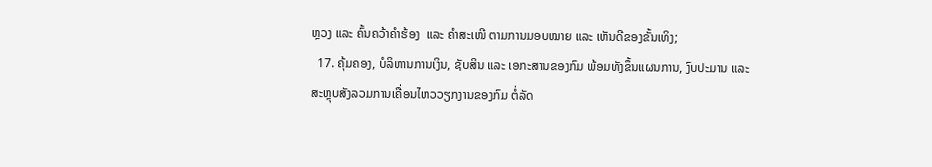ຫຼວງ ແລະ ຄົ້ນຄວ້າຄຳຮ້ອງ  ແລະ ຄຳສະເໜີ ຕາມການມອບໝາຍ ແລະ ເຫັນດີຂອງຂັ້ນເທິງ;
  17. ຄຸ້ມຄອງ, ບໍລິຫານການເງິນ, ຊັບສິນ ແລະ ເອກະສານຂອງກົມ ພ້ອມທັງຂຶ້ນແຜນການ, ງົບປະມານ ແລະ ສະຫຼຸບສັງລວມການເຄື່ອນໄຫວວຽກງານຂອງກົມ ຕໍ່ລັດ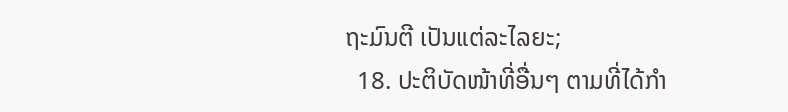ຖະມົນຕີ ເປັນແຕ່ລະໄລຍະ;
  18. ປະຕິບັດໜ້າທີ່ອື່ນໆ ຕາມທີ່ໄດ້ກຳ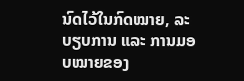ນົດໄວ້ໃນກົດໝາຍ, ລະບຽບການ ແລະ ການມອບໝາຍຂອງ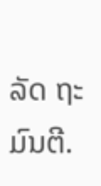ລັດ ຖະມົນຕີ.